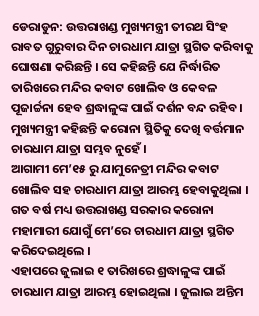ଡେରାଡୁନ: ଉତ୍ତରାଖଣ୍ଡ ମୁଖ୍ୟମନ୍ତ୍ରୀ ତୀରଥ ସିଂହ ରାବତ ଗୁରୁବାର ଦିନ ଚାରଧାମ ଯାତ୍ରା ସ୍ଥଗିତ କରିବାକୁ ଘୋଷଣା କରିଛନ୍ତି । ସେ କହିଛନ୍ତି ଯେ ନିର୍ଦ୍ଧାରିତ ତାରିଖରେ ମନ୍ଦିର କବାଟ ଖୋଲିବ ଓ କେବଳ ପୂଜାର୍ଚ୍ଚନା ହେବ ଶ୍ରଦ୍ଧାଳୁଙ୍କ ପାଇଁ ଦର୍ଶନ ବନ୍ଦ ରହିବ । ମୁଖ୍ୟମନ୍ତ୍ରୀ କହିଛନ୍ତି କରୋନା ସ୍ଥିତିକୁ ଦେଖି ବର୍ତ୍ତମାନ ଚାରଧାମ ଯାତ୍ରା ସମ୍ଭବ ନୁହେଁ ।
ଆଗାମୀ ମେ’୧୫ ରୁ ଯାମୁନେତ୍ରୀ ମନ୍ଦିର କବାଟ ଖୋଲିବ ସହ ଚାରଧାମ ଯାତ୍ରା ଆରମ୍ଭ ହେବାକୁଥିଲା । ଗତ ବର୍ଷ ମଧ୍ୟ ଉତ୍ତରାଖଣ୍ଡ ସରକାର କରୋନା ମହାମାରୀ ଯୋଗୁଁ ମେ’ରେ ଚାରଧାମ ଯାତ୍ରା ସ୍ଥଗିତ କରିଦେଇଥିଲେ ।
ଏହାପରେ ଜୁଲାଇ ୧ ତାରିଖରେ ଶ୍ରଦ୍ଧାଳୁଙ୍କ ପାଇଁ ଚାରଧାମ ଯାତ୍ରା ଆରମ୍ଭ ହୋଇଥିଲା । ଜୁଲାଇ ଅନ୍ତିମ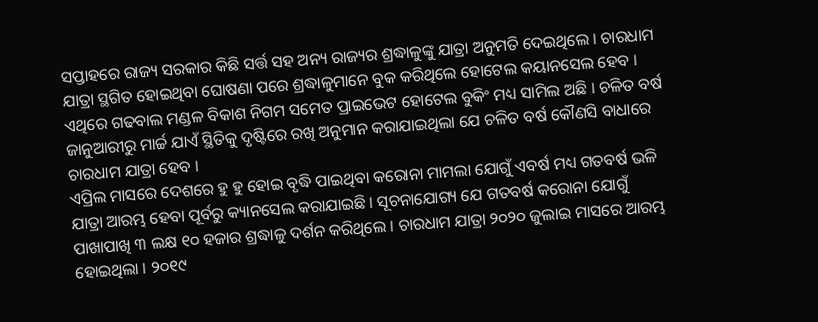ସପ୍ତାହରେ ରାଜ୍ୟ ସରକାର କିଛି ସର୍ତ୍ତ ସହ ଅନ୍ୟ ରାଜ୍ୟର ଶ୍ରଦ୍ଧାଳୁଙ୍କୁ ଯାତ୍ରା ଅନୁମତି ଦେଇଥିଲେ । ଚାରଧାମ ଯାତ୍ରା ସ୍ଥଗିତ ହୋଇଥିବା ଘୋଷଣା ପରେ ଶ୍ରଦ୍ଧାଳୁମାନେ ବୁକ କରିଥିଲେ ହୋଟେଲ କୟାନସେଲ ହେବ । ଏଥିରେ ଗଢବାଲ ମଣ୍ଡଳ ବିକାଶ ନିଗମ ସମେତ ପ୍ରାଇଭେଟ ହୋଟେଲ ବୁକିଂ ମଧ୍ୟ ସାମିଲ ଅଛି । ଚଳିତ ବର୍ଷ ଜାନୁଆରୀରୁ ମାର୍ଚ୍ଚ ଯାଏଁ ସ୍ଥିତିକୁ ଦୃଷ୍ଟିରେ ରଖି ଅନୁମାନ କରାଯାଇଥିଲା ଯେ ଚଳିତ ବର୍ଷ କୌଣସି ବାଧାରେ ଚାରଧାମ ଯାତ୍ରା ହେବ ।
ଏପ୍ରିଲ ମାସରେ ଦେଶରେ ହୁ ହୁ ହୋଇ ବୃଦ୍ଧି ପାଇଥିବା କରୋନା ମାମଲା ଯୋଗୁଁ ଏବର୍ଷ ମଧ୍ୟ ଗତବର୍ଷ ଭଳି ଯାତ୍ରା ଆରମ୍ଭ ହେବା ପୂର୍ବରୁ କ୍ୟାନସେଲ କରାଯାଇଛି । ସୂଚନାଯୋଗ୍ୟ ଯେ ଗତବର୍ଷ କରୋନା ଯୋଗୁଁ ପାଖାପାଖି ୩ ଲକ୍ଷ ୧୦ ହଜାର ଶ୍ରଦ୍ଧାଳୁ ଦର୍ଶନ କରିଥିଲେ । ଚାରଧାମ ଯାତ୍ରା ୨୦୨୦ ଜୁଲାଇ ମାସରେ ଆରମ୍ଭ ହୋଇଥିଲା । ୨୦୧୯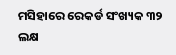ମସିହାରେ ରେକର୍ଡ ସଂଖ୍ୟକ ୩୨ ଲକ୍ଷ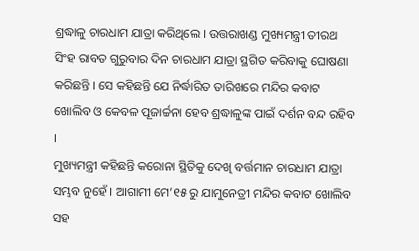ଶ୍ରଦ୍ଧାଳୁ ଚାରଧାମ ଯାତ୍ରା କରିଥିଲେ । ଉତ୍ତରାଖଣ୍ଡ ମୁଖ୍ୟମନ୍ତ୍ରୀ ତୀରଥ ସିଂହ ରାବତ ଗୁରୁବାର ଦିନ ଚାରଧାମ ଯାତ୍ରା ସ୍ଥଗିତ କରିବାକୁ ଘୋଷଣା କରିଛନ୍ତି । ସେ କହିଛନ୍ତି ଯେ ନିର୍ଦ୍ଧାରିତ ତାରିଖରେ ମନ୍ଦିର କବାଟ ଖୋଲିବ ଓ କେବଳ ପୂଜାର୍ଚ୍ଚନା ହେବ ଶ୍ରଦ୍ଧାଳୁଙ୍କ ପାଇଁ ଦର୍ଶନ ବନ୍ଦ ରହିବ ।
ମୁଖ୍ୟମନ୍ତ୍ରୀ କହିଛନ୍ତି କରୋନା ସ୍ଥିତିକୁ ଦେଖି ବର୍ତ୍ତମାନ ଚାରଧାମ ଯାତ୍ରା ସମ୍ଭବ ନୁହେଁ । ଆଗାମୀ ମେ’୧୫ ରୁ ଯାମୁନେତ୍ରୀ ମନ୍ଦିର କବାଟ ଖୋଲିବ ସହ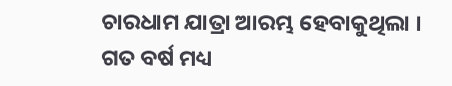ଚାରଧାମ ଯାତ୍ରା ଆରମ୍ଭ ହେବାକୁଥିଲା । ଗତ ବର୍ଷ ମଧ୍ୟ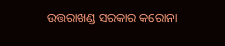ଉତ୍ତରାଖଣ୍ଡ ସରକାର କରୋନା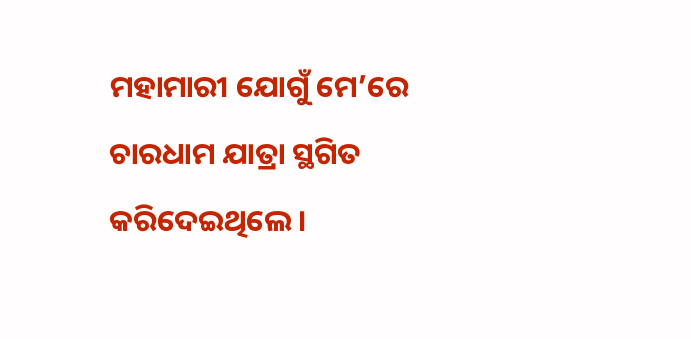ମହାମାରୀ ଯୋଗୁଁ ମେ’ରେ ଚାରଧାମ ଯାତ୍ରା ସ୍ଥଗିତ କରିଦେଇଥିଲେ ।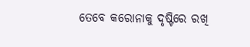ତେବେ କରୋନାକୁ ଦୃଷ୍ଟିରେ ରଖି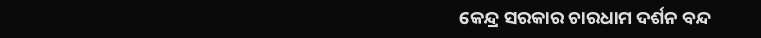କେନ୍ଦ୍ର ସରକାର ଚାରଧାମ ଦର୍ଶନ ବନ୍ଦ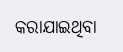କରାଯାଇଥିବା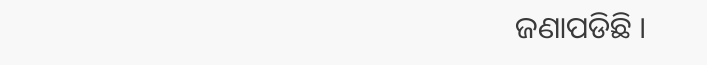ଜଣାପଡିଛି ।